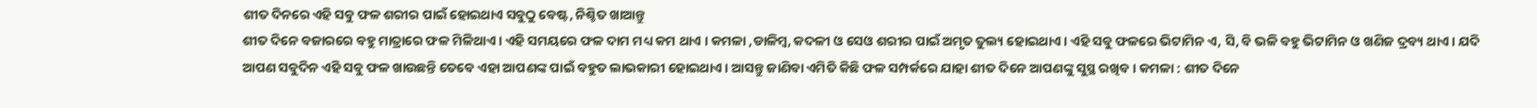ଶୀତ ଦିନରେ ଏହି ସବୁ ଫଳ ଶରୀର ପାଇଁ ହୋଇଥାଏ ସବୁଠୁ ବେଷ୍ଟ, ନିଶ୍ଚିତ ଖାଆନ୍ତୁ
ଶୀତ ଦିନେ ବଜାରରେ ବହୁ ମାତ୍ରାରେ ଫଳ ମିଳିଥାଏ । ଏହି ସମୟରେ ଫଳ ଦାମ ମଧ୍ୟ କମ ଥାଏ । କମଳା ,ଡାଳିମ୍ବ, କଦଳୀ ଓ ସେଓ ଶରୀର ପାଇଁ ଅମୃତ ତୁଲ୍ୟ ହୋଇଥାଏ । ଏହି ସବୁ ଫଳରେ ଭିଟାମିନ ଏ, ସି, ବି ଭଳି ବହୁ ଭିଟାମିନ ଓ ଖଣିଜ ଦ୍ରବ୍ୟ ଥାଏ । ଯଦି ଆପଣ ସବୁଦିନ ଏହି ସବୁ ଫଳ ଖାଉଛନ୍ତି ତେବେ ଏହା ଆପଣଙ୍କ ପାଇଁ ବହୁତ ଲାଭକାରୀ ହୋଇଥାଏ । ଆସନ୍ତୁ ଜାଣିବା ଏମିତି କିଛି ଫଳ ସମ୍ପର୍କରେ ଯାହା ଶୀତ ଦିନେ ଆପଣଙ୍କୁ ସୁସ୍ଥ ରଖିବ । କମଳା : ଶୀତ ଦିନେ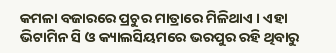କମଳା ବଜାରରେ ପ୍ରଚୁର ମାତ୍ରାରେ ମିଳିଥାଏ । ଏହା ଭିଟାମିନ ସି ଓ କ୍ୟାଲସିୟମରେ ଭରପୁର ରହି ଥିବାରୁ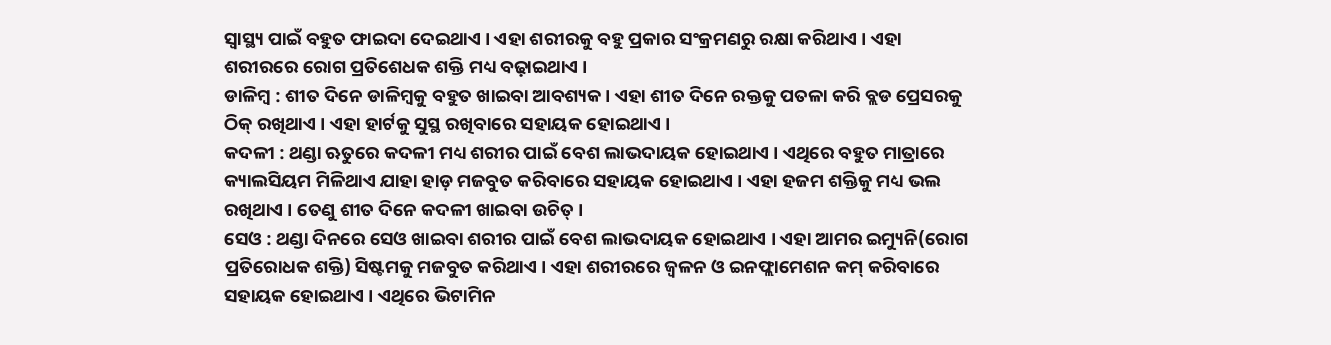ସ୍ୱାସ୍ଥ୍ୟ ପାଇଁ ବହୁତ ଫାଇଦା ଦେଇଥାଏ । ଏହା ଶରୀରକୁ ବହୁ ପ୍ରକାର ସଂକ୍ରମଣରୁ ରକ୍ଷା କରିଥାଏ । ଏହା ଶରୀରରେ ରୋଗ ପ୍ରତିଶେଧକ ଶକ୍ତି ମଧ୍ୟ ବଢ଼ାଇଥାଏ ।
ଡାଳିମ୍ବ : ଶୀତ ଦିନେ ଡାଳିମ୍ବକୁ ବହୁତ ଖାଇବା ଆବଶ୍ୟକ । ଏହା ଶୀତ ଦିନେ ରକ୍ତକୁ ପତଳା କରି ବ୍ଲଡ ପ୍ରେସରକୁ ଠିକ୍ ରଖିଥାଏ । ଏହା ହାର୍ଟକୁ ସୁସ୍ଥ ରଖିବାରେ ସହାୟକ ହୋଇଥାଏ ।
କଦଳୀ : ଥଣ୍ଡା ଋତୁରେ କଦଳୀ ମଧ୍ୟ ଶରୀର ପାଇଁ ବେଶ ଲାଭଦାୟକ ହୋଇଥାଏ । ଏଥିରେ ବହୁତ ମାତ୍ରାରେ କ୍ୟାଲସିୟମ ମିଳିଥାଏ ଯାହା ହାଡ଼ ମଜବୁତ କରିବାରେ ସହାୟକ ହୋଇଥାଏ । ଏହା ହଜମ ଶକ୍ତିକୁ ମଧ୍ୟ ଭଲ ରଖିଥାଏ । ତେଣୁ ଶୀତ ଦିନେ କଦଳୀ ଖାଇବା ଉଚିତ୍ ।
ସେଓ : ଥଣ୍ଡା ଦିନରେ ସେଓ ଖାଇବା ଶରୀର ପାଇଁ ବେଶ ଲାଭଦାୟକ ହୋଇଥାଏ । ଏହା ଆମର ଇମ୍ୟୁନି(ରୋଗ ପ୍ରତିରୋଧକ ଶକ୍ତି) ସିଷ୍ଟମକୁ ମଜବୁତ କରିଥାଏ । ଏହା ଶରୀରରେ ଜ୍ୱଳନ ଓ ଇନଫ୍ଲାମେଶନ କମ୍ କରିବାରେ ସହାୟକ ହୋଇଥାଏ । ଏଥିରେ ଭିଟାମିନ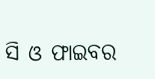ସି ଓ ଫାଇବର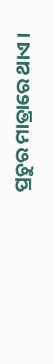ପ୍ରଚୁର ମାତ୍ରାରେ ଥାଏ ।